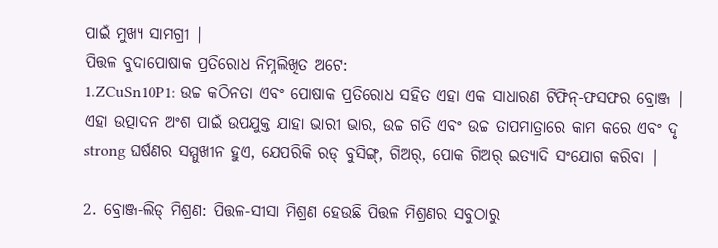ପାଇଁ ମୁଖ୍ୟ ସାମଗ୍ରୀ |
ପିତ୍ତଳ ବୁଦାପୋଷାକ ପ୍ରତିରୋଧ ନିମ୍ନଲିଖିତ ଅଟେ:
1.ZCuSn10P1: ଉଚ୍ଚ କଠିନତା ଏବଂ ପୋଷାକ ପ୍ରତିରୋଧ ସହିତ ଏହା ଏକ ସାଧାରଣ ଟିଫିନ୍-ଫସଫର ବ୍ରୋଞ୍ଜ | ଏହା ଉତ୍ପାଦନ ଅଂଶ ପାଇଁ ଉପଯୁକ୍ତ ଯାହା ଭାରୀ ଭାର, ଉଚ୍ଚ ଗତି ଏବଂ ଉଚ୍ଚ ତାପମାତ୍ରାରେ କାମ କରେ ଏବଂ ଦୃ strong ଘର୍ଷଣର ସମ୍ମୁଖୀନ ହୁଏ, ଯେପରିକି ରଡ୍ ବୁସିଙ୍ଗ୍, ଗିଅର୍, ପୋକ ଗିଅର୍ ଇତ୍ୟାଦି ସଂଯୋଗ କରିବା |

2. ବ୍ରୋଞ୍ଜ-ଲିଡ୍ ମିଶ୍ରଣ: ପିତ୍ତଳ-ସୀସା ମିଶ୍ରଣ ହେଉଛି ପିତ୍ତଳ ମିଶ୍ରଣର ସବୁଠାରୁ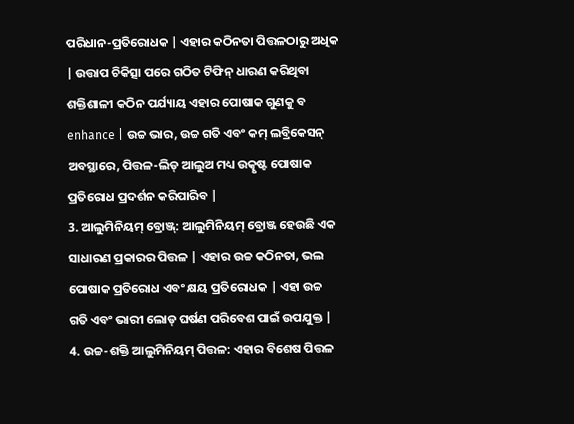ପରିଧାନ-ପ୍ରତିରୋଧକ | ଏହାର କଠିନତା ପିତ୍ତଳଠାରୁ ଅଧିକ | ଉତ୍ତାପ ଚିକିତ୍ସା ପରେ ଗଠିତ ଟିଫିନ୍ ଧାରଣ କରିଥିବା ଶକ୍ତିଶାଳୀ କଠିନ ପର୍ଯ୍ୟାୟ ଏହାର ପୋଷାକ ଗୁଣକୁ ବ enhance | ଉଚ୍ଚ ଭାର, ଉଚ୍ଚ ଗତି ଏବଂ କମ୍ ଲବ୍ରିକେସନ୍ ଅବସ୍ଥାରେ, ପିତ୍ତଳ-ଲିଡ୍ ଆଲୁଅ ମଧ୍ୟ ଉତ୍କୃଷ୍ଟ ପୋଷାକ ପ୍ରତିରୋଧ ପ୍ରଦର୍ଶନ କରିପାରିବ |
3. ଆଲୁମିନିୟମ୍ ବ୍ରୋଞ୍ଜ୍: ଆଲୁମିନିୟମ୍ ବ୍ରୋଞ୍ଜ ହେଉଛି ଏକ ସାଧାରଣ ପ୍ରକାରର ପିତ୍ତଳ | ଏହାର ଉଚ୍ଚ କଠିନତା, ଭଲ ପୋଷାକ ପ୍ରତିରୋଧ ଏବଂ କ୍ଷୟ ପ୍ରତିରୋଧକ | ଏହା ଉଚ୍ଚ ଗତି ଏବଂ ଭାରୀ ଲୋଡ୍ ଘର୍ଷଣ ପରିବେଶ ପାଇଁ ଉପଯୁକ୍ତ |
4. ଉଚ୍ଚ-ଶକ୍ତି ଆଲୁମିନିୟମ୍ ପିତ୍ତଳ: ଏହାର ବିଶେଷ ପିତ୍ତଳ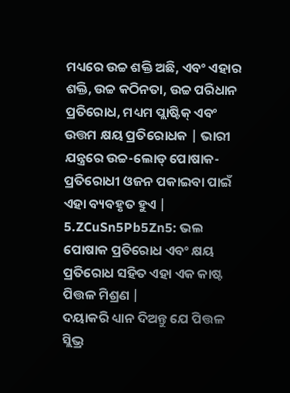ମଧ୍ୟରେ ଉଚ୍ଚ ଶକ୍ତି ଅଛି, ଏବଂ ଏହାର ଶକ୍ତି, ଉଚ୍ଚ କଠିନତା, ଉଚ୍ଚ ପରିଧାନ ପ୍ରତିରୋଧ, ମଧ୍ୟମ ପ୍ଲାଷ୍ଟିକ୍ ଏବଂ ଉତ୍ତମ କ୍ଷୟ ପ୍ରତିରୋଧକ | ଭାରୀ ଯନ୍ତ୍ରରେ ଉଚ୍ଚ-ଲୋଡ୍ ପୋଷାକ-ପ୍ରତିରୋଧୀ ଓଜନ ପକାଇବା ପାଇଁ ଏହା ବ୍ୟବହୃତ ହୁଏ |
5.ZCuSn5Pb5Zn5: ଭଲ ପୋଷାକ ପ୍ରତିରୋଧ ଏବଂ କ୍ଷୟ ପ୍ରତିରୋଧ ସହିତ ଏହା ଏକ କାଷ୍ଟ ପିତ୍ତଳ ମିଶ୍ରଣ |
ଦୟାକରି ଧ୍ୟାନ ଦିଅନ୍ତୁ ଯେ ପିତ୍ତଳ ସ୍ଲିଭ୍ର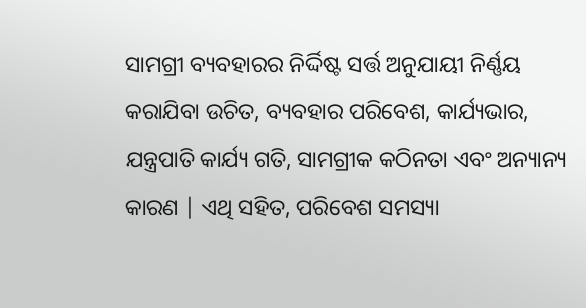ସାମଗ୍ରୀ ବ୍ୟବହାରର ନିର୍ଦ୍ଦିଷ୍ଟ ସର୍ତ୍ତ ଅନୁଯାୟୀ ନିର୍ଣ୍ଣୟ କରାଯିବା ଉଚିତ, ବ୍ୟବହାର ପରିବେଶ, କାର୍ଯ୍ୟଭାର, ଯନ୍ତ୍ରପାତି କାର୍ଯ୍ୟ ଗତି, ସାମଗ୍ରୀକ କଠିନତା ଏବଂ ଅନ୍ୟାନ୍ୟ କାରଣ | ଏଥି ସହିତ, ପରିବେଶ ସମସ୍ୟା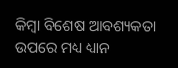କିମ୍ବା ବିଶେଷ ଆବଶ୍ୟକତା ଉପରେ ମଧ୍ୟ ଧ୍ୟାନ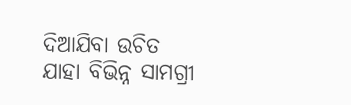ଦିଆଯିବା ଉଚିତ ଯାହା ବିଭିନ୍ନ ସାମଗ୍ରୀ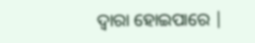ଦ୍ୱାରା ହୋଇପାରେ |